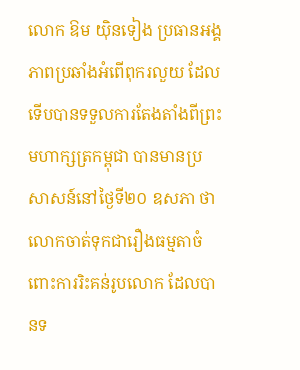លោក ឱម យ៉ិនទៀង ប្រធានអង្គភាពប្រឆាំងអំពើពុករលួយ ដែលទើបបានទទួលការតែងតាំងពីព្រះមហាក្សត្រកម្ពុជា បានមានប្រសាសន៍នៅថ្ងៃទី២០ ឧសភា ថា លោកចាត់ទុកជារឿងធម្មតាចំពោះការរិះគន់រូបលោក ដែលបានទ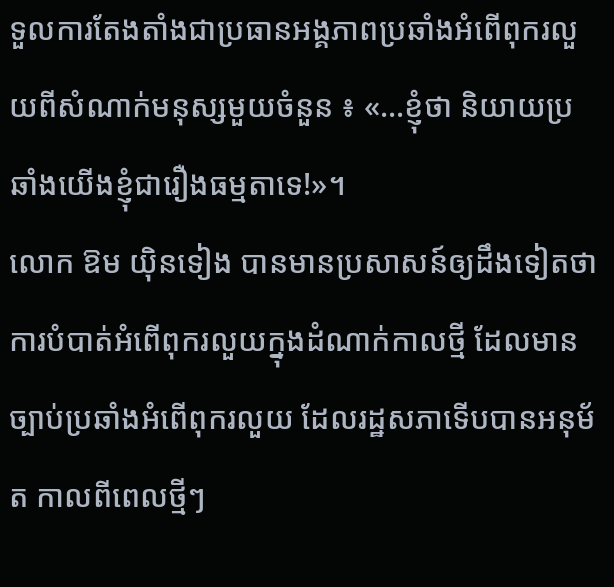ទួលការតែងតាំងជាប្រធានអង្គភាពប្រឆាំងអំពើពុករលួយពីសំណាក់មនុស្សមួយចំនួន ៖ «...ខ្ញុំថា និយាយប្រឆាំងយើងខ្ញុំជារឿងធម្មតាទេ!»។
លោក ឱម យ៉ិនទៀង បានមានប្រសាសន៍ឲ្យដឹងទៀតថា ការបំបាត់អំពើពុករលួយក្នុងដំណាក់កាលថ្មី ដែលមានច្បាប់ប្រឆាំងអំពើពុករលួយ ដែលរដ្ឋសភាទើបបានអនុម័ត កាលពីពេលថ្មីៗ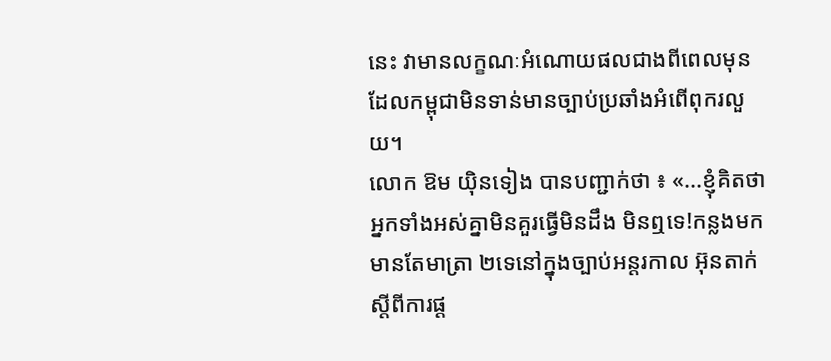នេះ វាមានលក្ខណៈអំណោយផលជាងពីពេលមុន ដែលកម្ពុជាមិនទាន់មានច្បាប់ប្រឆាំងអំពើពុករលួយ។
លោក ឱម យ៉ិនទៀង បានបញ្ជាក់ថា ៖ «...ខ្ញុំគិតថា អ្នកទាំងអស់គ្នាមិនគួរធ្វើមិនដឹង មិនឮទេ!កន្លងមកមានតែមាត្រា ២ទេនៅក្នុងច្បាប់អន្តរកាល អ៊ុនតាក់ ស្ដីពីការផ្ដ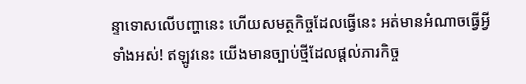ន្ទាទោសលើបញ្ហានេះ ហើយសមត្ថកិច្ចដែលធ្វើនេះ អត់មានអំណាចធ្វើអ្វីទាំងអស់! ឥឡូវនេះ យើងមានច្បាប់ថ្មីដែលផ្ដល់ភារកិច្ច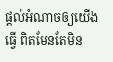ផ្ដល់អំណាចឲ្យយើងធ្វើ ពិតមែនតែមិន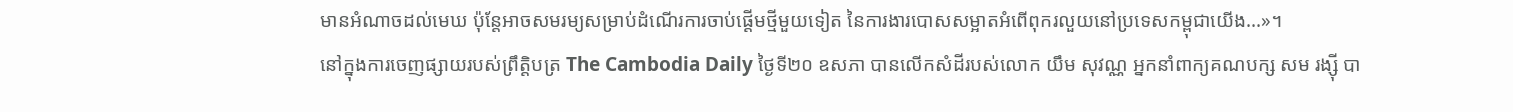មានអំណាចដល់មេឃ ប៉ុន្តែអាចសមរម្យសម្រាប់ដំណើរការចាប់ផ្ដើមថ្មីមួយទៀត នៃការងារបោសសម្អាតអំពើពុករលួយនៅប្រទេសកម្ពុជាយើង...»។
នៅក្នុងការចេញផ្សាយរបស់ព្រឹត្តិបត្រ The Cambodia Daily ថ្ងៃទី២០ ឧសភា បានលើកសំដីរបស់លោក យឹម សុវណ្ណ អ្នកនាំពាក្យគណបក្ស សម រង្ស៊ី បា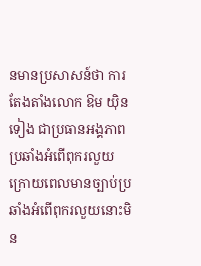នមានប្រសាសន៍ថា ការតែងតាំងលោក ឱម យ៉ិនទៀង ជាប្រធានអង្គភាពប្រឆាំងអំពើពុករលួយ ក្រោយពេលមានច្បាប់ប្រឆាំងអំពើពុករលួយនោះមិន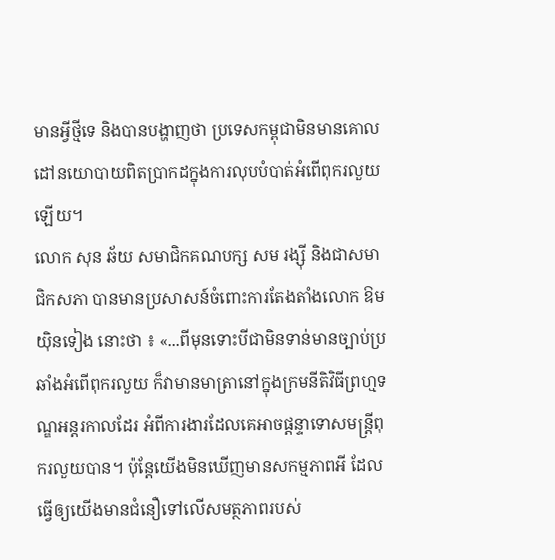មានអ្វីថ្មីទេ និងបានបង្ហាញថា ប្រទេសកម្ពុជាមិនមានគោលដៅនយោបាយពិតប្រាកដក្នុងការលុបបំបាត់អំពើពុករលួយឡើយ។
លោក សុន ឆ័យ សមាជិកគណបក្ស សម រង្ស៊ី និងជាសមាជិកសភា បានមានប្រសាសន៍ចំពោះការតែងតាំងលោក ឱម យ៉ិនទៀង នោះថា ៖ «...ពីមុនទោះបីជាមិនទាន់មានច្បាប់ប្រឆាំងអំពើពុករលួយ ក៏វាមានមាត្រានៅក្នុងក្រមនីតិវិធីព្រហ្មទណ្ឌអន្តរកាលដែរ អំពីការងារដែលគេអាចផ្ដន្ទាទោសមន្ត្រីពុករលួយបាន។ ប៉ុន្តែយើងមិនឃើញមានសកម្មភាពអី ដែលធ្វើឲ្យយើងមានជំនឿទៅលើសមត្ថភាពរបស់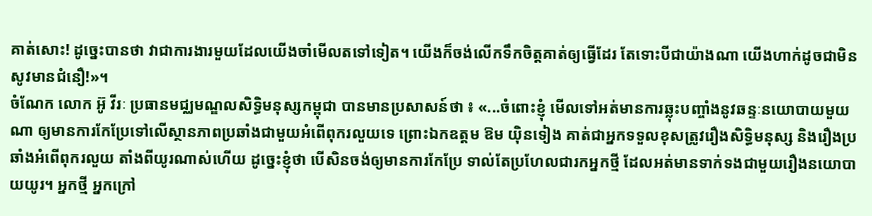គាត់សោះ! ដូច្នេះបានថា វាជាការងារមួយដែលយើងចាំមើលតទៅទៀត។ យើងក៏ចង់លើកទឹកចិត្តគាត់ឲ្យធ្វើដែរ តែទោះបីជាយ៉ាងណា យើងហាក់ដូចជាមិនសូវមានជំនឿ!»។
ចំណែក លោក អ៊ូ វីរៈ ប្រធានមជ្ឈមណ្ឌលសិទ្ធិមនុស្សកម្ពុជា បានមានប្រសាសន៍ថា ៖ «...ចំពោះខ្ញុំ មើលទៅអត់មានការឆ្លុះបញ្ចាំងនូវឆន្ទៈនយោបាយមួយណា ឲ្យមានការកែប្រែទៅលើស្ថានភាពប្រឆាំងជាមួយអំពើពុករលួយទេ ព្រោះឯកឧត្ដម ឱម យ៉ិនទៀង គាត់ជាអ្នកទទួលខុសត្រូវរឿងសិទ្ធិមនុស្ស និងរឿងប្រឆាំងអំពើពុករលួយ តាំងពីយូរណាស់ហើយ ដូច្នេះខ្ញុំថា បើសិនចង់ឲ្យមានការកែប្រែ ទាល់តែប្រហែលជារកអ្នកថ្មី ដែលអត់មានទាក់ទងជាមួយរឿងនយោបាយយូរ។ អ្នកថ្មី អ្នកក្រៅ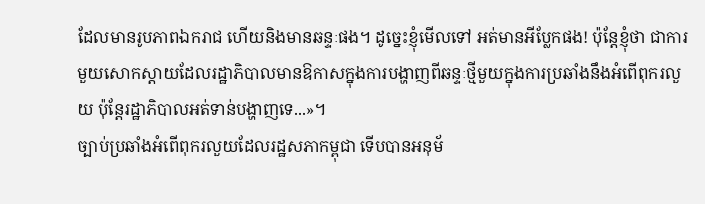ដែលមានរូបភាពឯករាជ ហើយនិងមានឆន្ទៈផង។ ដូច្នេះខ្ញុំមើលទៅ អត់មានអីប្លែកផង! ប៉ុន្តែខ្ញុំថា ជាការមួយសោកស្ដាយដែលរដ្ឋាភិបាលមានឱកាសក្នុងការបង្ហាញពីឆន្ទៈថ្មីមួយក្នុងការប្រឆាំងនឹងអំពើពុករលួយ ប៉ុន្តែរដ្ឋាភិបាលអត់ទាន់បង្ហាញទេ...»។
ច្បាប់ប្រឆាំងអំពើពុករលួយដែលរដ្ឋសភាកម្ពុជា ទើបបានអនុម័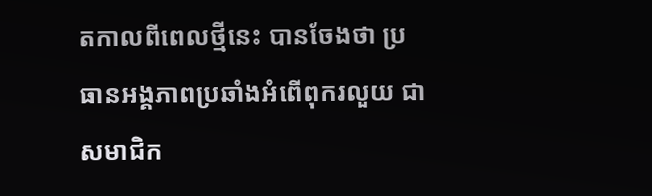តកាលពីពេលថ្មីនេះ បានចែងថា ប្រធានអង្គភាពប្រឆាំងអំពើពុករលួយ ជាសមាជិក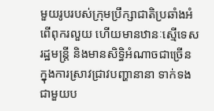មួយរូបរបស់ក្រុមប្រឹក្សាជាតិប្រឆាំងអំពើពុករលួយ ហើយមានឋានៈស្មើទេសរដ្ឋមន្ត្រី និងមានសិទ្ធិអំណាចជាច្រើន ក្នុងការស្រាវជ្រាវបញ្ហានានា ទាក់ទងជាមួយប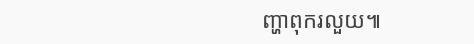ញ្ហាពុករលួយ៕